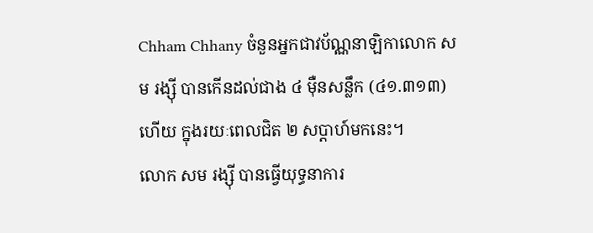Chham Chhany ចំនួនអ្នកជាវប័ណ្ណនាឡិកាលោក សម រង្ស៊ី បានកើនដល់ជាង ៤ ម៉ឺនសន្លឹក (៤១.៣១៣) ហើយ ក្នុងរយៈពេលជិត ២ សប្ដាហ៍មកនេះ។
លោក សម រង្ស៊ី បានធ្វើយុទ្ធនាការ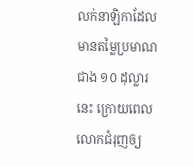លក់នាឡិកាដែលមានតម្លៃប្រមាណជាង ១០ ដុល្លារនេះ ក្រោយពេលលោកជំរុញឲ្យ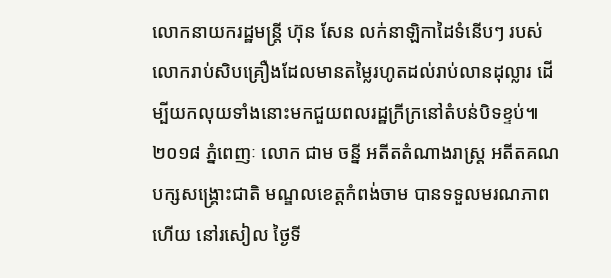លោកនាយករដ្ឋមន្ត្រី ហ៊ុន សែន លក់នាឡិកាដៃទំនើបៗ របស់លោករាប់សិបគ្រឿងដែលមានតម្លៃរហូតដល់រាប់លានដុល្លារ ដើម្បីយកលុយទាំងនោះមកជួយពលរដ្ឋក្រីក្រនៅតំបន់បិទខ្ទប់៕
២០១៨ ភ្នំពេញៈ លោក ជាម ចន្នី អតីតតំណាងរាស្រ្ត អតីតគណបក្សសង្គ្រោះជាតិ មណ្ឌលខេត្តកំពង់ចាម បានទទួលមរណភាព ហើយ នៅរសៀល ថ្ងៃទី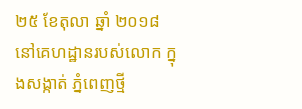២៥ ខែតុលា ឆ្នាំ ២០១៨ នៅគេហដ្ឋានរបស់លោក ក្នុងសង្កាត់ ភ្នំពេញថ្មី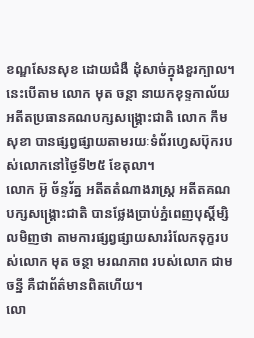ខណ្ឌសែនសុខ ដោយជំងឺ ដុំសាច់ក្នុងខួរក្បាល។ នេះបើតាម លោក មុត ចន្ថា នាយកខុទ្ទកាល័យអតីតប្រធានគណបក្សសង្គ្រោះជាតិ លោក កឹម សុខា បានផ្សព្វផ្សាយតាមរយៈទំព័រហ្វេសប៊ុករបស់លោកនៅថ្ងៃទី២៥ ខែតុលា។
លោក អ៊ូ ច័ន្ទរ័ត្ន អតីតតំណាងរាស្ត្រ អតីតគណបក្សសង្គ្រោះជាតិ បានថ្លែងប្រាប់ភ្នំពេញបុស្ដិ៍ម្សិលមិញថា តាមការផ្សព្វផ្សាយសាររំលែកទុក្ខរបស់លោក មុត ចន្ថា មរណភាព របស់លោក ជាម ចន្នី គឺជាព័ត៌មានពិតហើយ។
លោ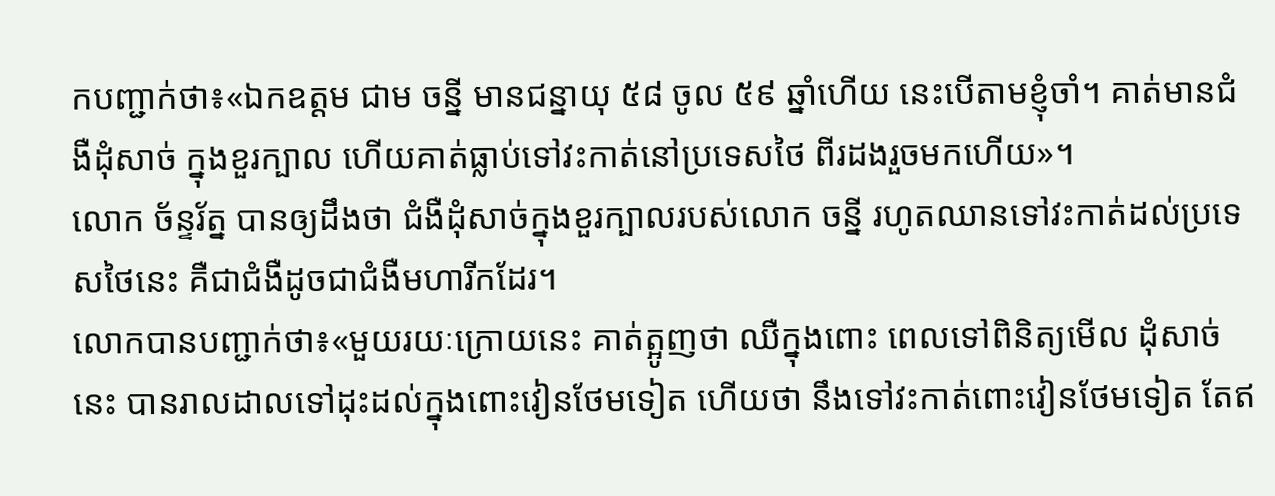កបញ្ជាក់ថា៖«ឯកឧត្ដម ជាម ចន្នី មានជន្នាយុ ៥៨ ចូល ៥៩ ឆ្នាំហើយ នេះបើតាមខ្ញុំចាំ។ គាត់មានជំងឺដុំសាច់ ក្នុងខួរក្បាល ហើយគាត់ធ្លាប់ទៅវះកាត់នៅប្រទេសថៃ ពីរដងរួចមកហើយ»។
លោក ច័ន្ទរ័ត្ន បានឲ្យដឹងថា ជំងឺដុំសាច់ក្នុងខួរក្បាលរបស់លោក ចន្នី រហូតឈានទៅវះកាត់ដល់ប្រទេសថៃនេះ គឺជាជំងឺដូចជាជំងឺមហារីកដែរ។
លោកបានបញ្ជាក់ថា៖«មួយរយៈក្រោយនេះ គាត់ត្អូញថា ឈឺក្នុងពោះ ពេលទៅពិនិត្យមើល ដុំសាច់នេះ បានរាលដាលទៅដុះដល់ក្នុងពោះវៀនថែមទៀត ហើយថា នឹងទៅវះកាត់ពោះវៀនថែមទៀត តែឥ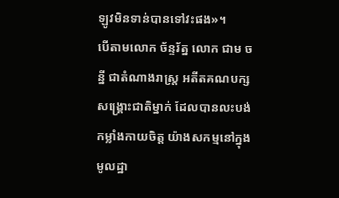ឡូវមិនទាន់បានទៅវះផង»។
បើតាមលោក ច័ន្ទរ័ត្ន លោក ជាម ចន្នី ជាតំណាងរាស្ត្រ អតីតគណបក្សសង្គ្រោះជាតិម្នាក់ ដែលបានលះបង់កម្លាំងកាយចិត្ដ យ៉ាងសកម្មនៅក្នុងមូលដ្ឋា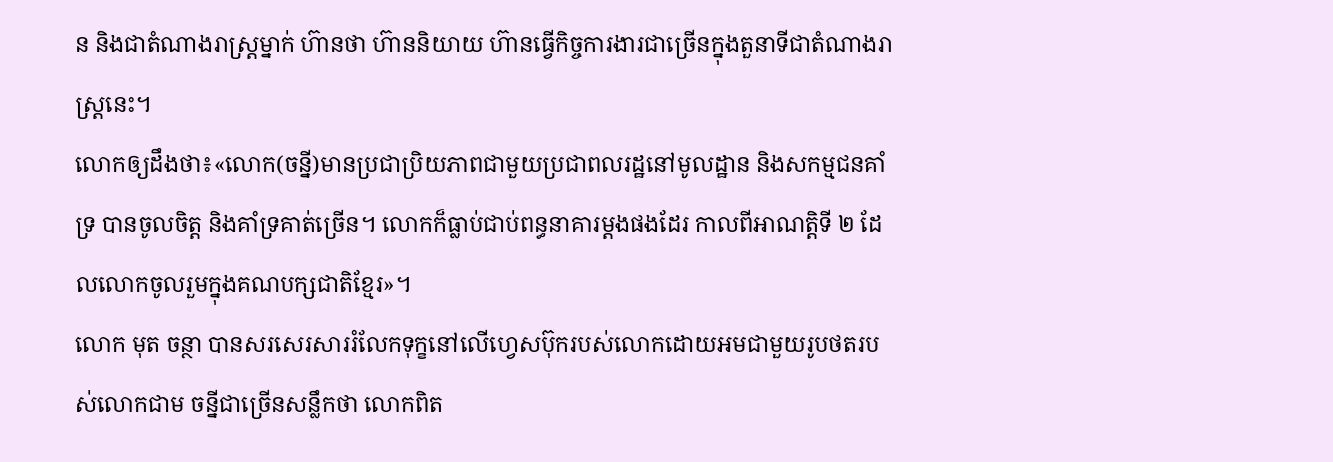ន និងជាតំណាងរាស្រ្ដម្នាក់ ហ៊ានថា ហ៊ាននិយាយ ហ៊ានធ្វើកិច្ចការងារជាច្រើនក្នុងតួនាទីជាតំណាងរាស្រ្ដនេះ។
លោកឲ្យដឹងថា៖«លោក(ចន្នី)មានប្រជាប្រិយភាពជាមួយប្រជាពលរដ្ឋនៅមូលដ្ឋាន និងសកម្មជនគាំទ្រ បានចូលចិត្ដ និងគាំទ្រគាត់ច្រើន។ លោកក៏ធ្លាប់ជាប់ពន្ធនាគារម្ដងផងដែរ កាលពីអាណត្ដិទី ២ ដែលលោកចូលរួមក្នុងគណបក្សជាតិខ្មែរ»។
លោក មុត ចន្ថា បានសរសេរសាររំលែកទុក្ខនៅលើហ្វេសប៊ុករបស់លោកដោយអមជាមួយរូបថតរបស់លោកជាម ចន្នីជាច្រើនសន្លឹកថា លោកពិត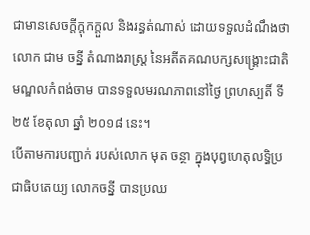ជាមានសេចក្ដីក្ដុកក្ដួល និងរន្ធត់ណាស់ ដោយទទួលដំណឹងថា លោក ជាម ចន្នី តំណាងរាស្រ្ដ នៃអតីតគណបក្សសង្គ្រោះជាតិ មណ្ឌលកំពង់ចាម បានទទួលមរណភាពនៅថ្ងៃ ព្រហស្បតិ៍ ទី២៥ ខែតុលា ឆ្នាំ ២០១៨ នេះ។
បើតាមការបញ្ជាក់ របស់លោក មុត ចន្ថា ក្នុងបុព្វហេតុលទ្ធិប្រជាធិបតេយ្យ លោកចន្នី បានប្រឈ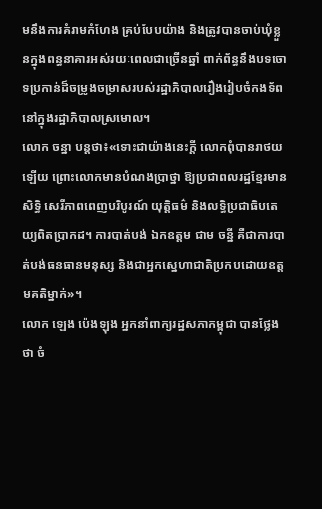មនឹងការគំរាមកំហែង គ្រប់បែបយ៉ាង និងត្រូវបានចាប់ឃុំខ្លួនក្នុងពន្ធនាគារអស់រយៈពេលជាច្រើនឆ្នាំ ពាក់ព័ន្ធនឹងបទចោទប្រកាន់ដ៏ចម្រូងចម្រាសរបស់រដ្ឋាភិបាលរឿងរៀបចំកងទ័ពនៅក្នុងរដ្ឋាភិបាលស្រមោល។
លោក ចន្នា បន្ដថា៖«ទោះជាយ៉ាងនេះក្ដី លោកពុំបានរាថយឡើយ ព្រោះលោកមានបំណងប្រាថ្នា ឱ្យប្រជាពលរដ្ឋខ្មែរមានសិទ្ធិ សេរីភាពពេញបរិបូរណ៍ យុត្ដិធម៌ និងលទ្ធិប្រជាធិបតេយ្យពិតប្រាកដ។ ការបាត់បង់ ឯកឧត្ដម ជាម ចន្នី គឺជាការបាត់បង់ធនធានមនុស្ស និងជាអ្នកស្នេហាជាតិប្រកបដោយឧត្ដមគតិម្នាក់»។
លោក ឡេង ប៉េងឡុង អ្នកនាំពាក្យរដ្ឋសភាកម្ពុជា បានថ្លែងថា ចំ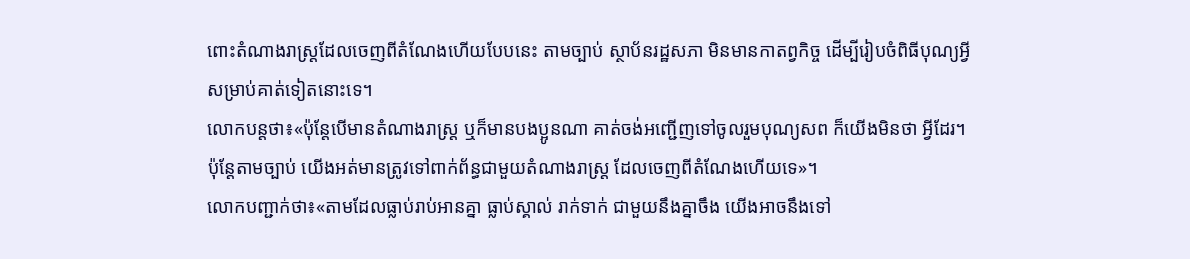ពោះតំណាងរាស្រ្ដដែលចេញពីតំណែងហើយបែបនេះ តាមច្បាប់ ស្ថាប័នរដ្ឋសភា មិនមានកាតព្វកិច្ច ដើម្បីរៀបចំពិធីបុណ្យអ្វីសម្រាប់គាត់ទៀតនោះទេ។
លោកបន្ដថា៖«ប៉ុន្ដែបើមានតំណាងរាស្រ្ដ ឬក៏មានបងប្អូនណា គាត់ចង់អញ្ជើញទៅចូលរួមបុណ្យសព ក៏យើងមិនថា អ្វីដែរ។ ប៉ុន្ដែតាមច្បាប់ យើងអត់មានត្រូវទៅពាក់ព័ន្ធជាមួយតំណាងរាស្រ្ដ ដែលចេញពីតំណែងហើយទេ»។
លោកបញ្ជាក់ថា៖«តាមដែលធ្លាប់រាប់អានគ្នា ធ្លាប់ស្គាល់ រាក់ទាក់ ជាមួយនឹងគ្នាចឹង យើងអាចនឹងទៅ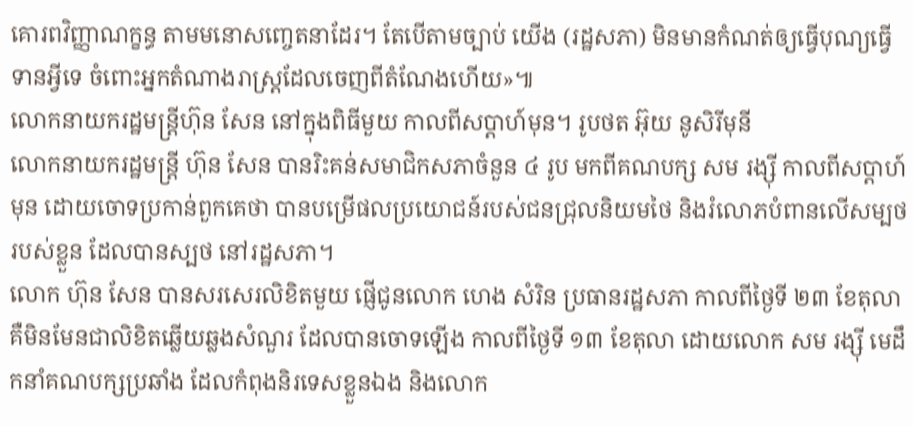គោរពវិញ្ញាណក្ខន្ធ តាមមនោសញ្ចេតនាដែរ។ តែបើតាមច្បាប់ យើង (រដ្ឋសភា) មិនមានកំណត់ឲ្យធ្វើបុណ្យធ្វើទានអ្វីទេ ចំពោះអ្នកតំណាងរាស្រ្ដដែលចេញពីតំណែងហើយ»៕
លោកនាយករដ្ឋមន្ត្រីហ៊ុន សែន នៅក្នុងពិធីមួយ កាលពីសប្តាហ៍មុន។ រូបថត អ៊ុយ នូសិរីមុនី
លោកនាយករដ្ឋមន្រ្តី ហ៊ុន សែន បានរិះគន់សមាជិកសភាចំនួន ៤ រូប មកពីគណបក្ស សម រង្ស៊ី កាលពីសប្តាហ៍មុន ដោយចោទប្រកាន់ពួកគេថា បានបម្រើផលប្រយោជន៍របស់ជនជ្រុលនិយមថៃ និងរំលោភបំពានលើសម្បថរបស់ខ្លួន ដែលបានស្បថ នៅរដ្ឋសភា។
លោក ហ៊ុន សែន បានសរសេរលិខិតមួយ ផ្ញើជូនលោក ហេង សំរិន ប្រធានរដ្ឋសភា កាលពីថ្ងៃទី ២៣ ខែតុលា គឺមិនមែនជាលិខិតឆ្លើយឆ្លងសំណួរ ដែលបានចោទឡើង កាលពីថ្ងៃទី ១៣ ខែតុលា ដោយលោក សម រង្ស៊ី មេដឹកនាំគណបក្សប្រឆាំង ដែលកំពុងនិរទេសខ្លួនឯង និងលោក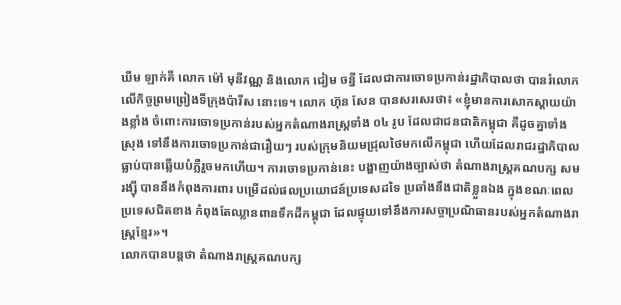ឃីម ឡាក់គី លោក ម៉ៅ មុនីវណ្ណ និងលោក ជៀម ចន្នី ដែលជាការចោទប្រកាន់រដ្ឋាភិបាលថា បានរំលោភលើកិច្ចព្រមព្រៀងទីក្រុងប៉ារីស នោះទេ។ លោក ហ៊ុន សែន បានសរសេរថា៖ «ខ្ញុំមានការសោកស្តាយយ៉ាងខ្លាំង ចំពោះការចោទប្រកាន់របស់អ្នកតំណាងរាស្រ្តទាំង ០៤ រូប ដែលជាជនជាតិកម្ពុជា គឺដូចគ្នាទាំងស្រុង ទៅនឹងការចោទប្រកាន់ជារឿយៗ របស់ក្រុមនិយមជ្រុលថៃមកលើកម្ពុជា ហើយដែលរាជរដ្ឋាភិបាល ធ្លាប់បានឆ្លើយបំភ្លឺរួចមកហើយ។ ការចោទប្រកាន់នេះ បង្ហាញយ៉ាងច្បាស់ថា តំណាងរាស្រ្តគណបក្ស សម រង្ស៊ី បាននឹងកំពុងការពារ បម្រើដល់ផលប្រយោជន៍ប្រទេសដទៃ ប្រឆាំងនឹងជាតិខ្លួនឯង ក្នុងខណៈពេលប្រទេសជិតខាង កំពុងតែឈ្លានពានទឹកដីកម្ពុជា ដែលផ្ទុយទៅនឹងការសច្ចាប្រណិធានរបស់អ្នកតំណាងរាស្រ្តខ្មែរ»។
លោកបានបន្តថា តំណាងរាស្រ្តគណបក្ស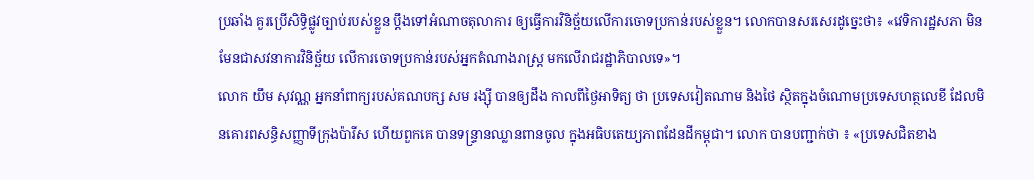ប្រឆាំង គួរប្រើសិទិ្ធផ្លូវច្បាប់របស់ខ្លួន ប្តឹងទៅអំណាចតុលាការ ឲ្យធ្វើការវិនិច្ឆ័យលើការចោទប្រកាន់របស់ខ្លួន។ លោកបានសរសេរដូច្នេះថា៖ «វេទិការដ្ឋសភា មិនមែនជាសវនាការវិនិច្ឆ័យ លើការចោទប្រកាន់របស់អ្នកតំណាងរាស្រ្ត មកលើរាជរដ្ឋាភិបាលទេ»។
លោក យឹម សុវណ្ណ អ្នកនាំពាក្យរបស់គណបក្ស សម រង្ស៊ី បានឲ្យដឹង កាលពីថ្ងៃអាទិត្យ ថា ប្រទេសវៀតណាម និងថៃ ស្ថិតក្នុងចំណោមប្រទេសហត្ថលេខី ដែលមិនគោរពសន្ធិសញ្ញាទីក្រុងប៉ារីស ហើយពួកគេ បានទន្ទ្រានឈ្លានពានចូល ក្នុងអធិបតេយ្យភាពដែនដីកម្ពុជា។ លោក បានបញ្ជាក់ថា ៖ «ប្រទេសជិតខាង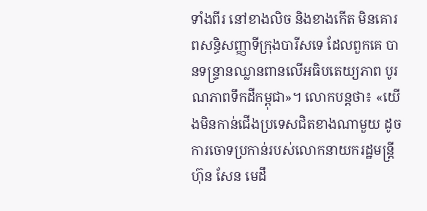ទាំងពីរ នៅខាងលិច និងខាងកើត មិនគោរពសន្ធិសញ្ញាទីក្រុងបារីសទេ ដែលពួកគេ បានទន្រ្ទានឈ្លានពានលើអធិបតេយ្យភាព បូរណភាពទឹកដីកម្ពុជា»។ លោកបន្តថា៖ «យើងមិនកាន់ជើងប្រទេសជិតខាងណាមួយ ដូចការចោទប្រកាន់របស់លោកនាយករដ្ឋមន្រ្តី ហ៊ុន សែន មេដឹ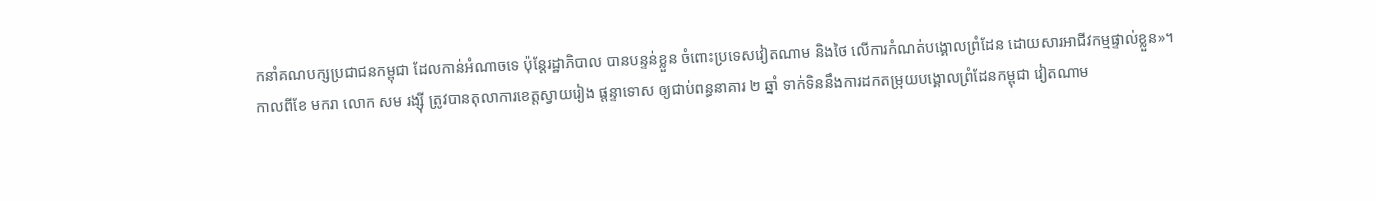កនាំគណបក្សប្រជាជនកម្ពុជា ដែលកាន់អំណាចទេ ប៉ុន្តែរដ្ឋាភិបាល បានបន្ទន់ខ្លួន ចំពោះប្រទេសវៀតណាម និងថៃ លើការកំណត់បង្គោលព្រំដែន ដោយសារអាជីវកម្មផ្ទាល់ខ្លួន»។
កាលពីខែ មករា លោក សម រង្ស៊ី ត្រូវបានតុលាការខេត្តស្វាយរៀង ផ្តន្ទាទោស ឲ្យជាប់ពន្ធនាគារ ២ ឆ្នាំ ទាក់ទិននឹងការដកតម្រុយបង្គោលព្រំដែនកម្ពុជា វៀតណាម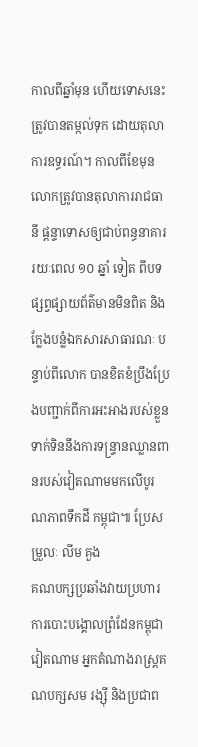កាលពីឆ្នាំមុន ហើយទោសនេះ ត្រូវបានតម្កល់ទុក ដោយតុលាការឧទ្ធរណ៍។ កាលពីខែមុន លោកត្រូវបានតុលាការរាជធានី ផ្តន្ទាទោសឲ្យជាប់ពន្ធនាគាររយៈពេល ១០ ឆ្នាំ ទៀត ពីបទផ្សព្វផ្សាយព័ត៌មានមិនពិត និងក្លែងបន្លំឯកសារសាធារណៈ បន្ទាប់ពីលោក បានខិតខំប្រឹងប្រែងបញ្ជាក់ពីការអះអាងរបស់ខ្លួន ទាក់ទិននឹងការទន្ទ្រានឈ្លានពានរបស់វៀតណាមមកលើបូរណភាពទឹកដី កម្ពុជា៕ ប្រែសម្រួលៈ លីម គួង
គណបក្សប្រឆាំងវាយប្រហារ ការបោះបង្គោលព្រំដែនកម្ពុជាវៀតណាម អ្នកតំណាងរាស្រ្តគណបក្សសម រង្ស៊ី និងប្រជាព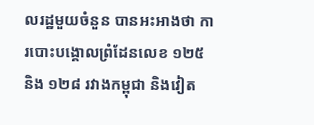លរដ្ឋមួយចំនួន បានអះអាងថា ការបោះបង្គោលព្រំដែនលេខ ១២៥ និង ១២៨ រវាងកម្ពុជា និងវៀត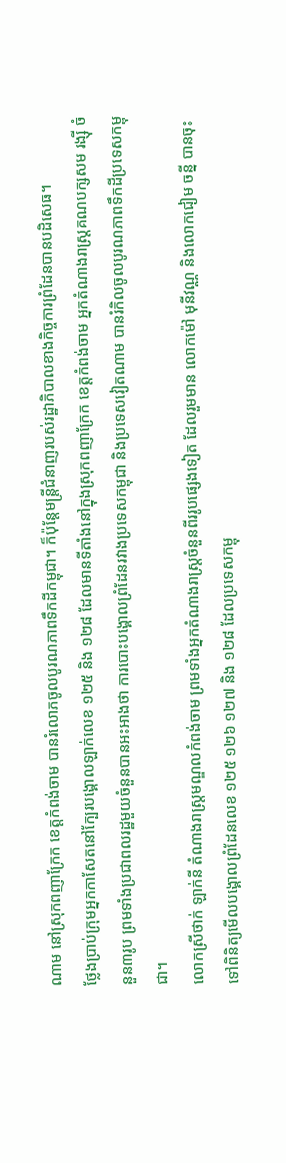ណាម នៅស្រុកពញាក្រែក ខេត្តកំពង់ចាម បានរំលោភចូលបូរណភាពទឹកដីកម្ពុជា។ ក៏ប៉ុន្តែមន្រ្តីជំនាញរបស់រដ្ឋាភិបាលខាងកិច្ចការព្រំដែនបានបដិសេធ។
ថ្លែងប្រាប់ក្រុមអ្នកកាសែតនៅក្បែរបង្គោលឡាក់លេខ ១២៥ និង ១២៨ ដែលមានទីតាំងនៅក្នុងស្រុកពញាក្រែក ខេត្តកំពង់ចាម អ្នកតំណាងរាស្រ្តគណបក្សសម រង្ស៊ី ចំនួន៣រូប ព្រមទាំងប្រជាពលរដ្ឋមួយចំនួនបានអះអាងថា ការបោះបង្គោលព្រំដែនរវាងប្រទេសកម្ពុជា និងប្រទេសវៀតណាម បានរំកិលចូលបូរណភាពទឹកដីប្រទេសកម្ពុជា។
លោកស្រីថាក់ ឡាក់នី តំណាងរាស្រ្តមណ្ឌលកំពង់ចាម ព្រមទាំងអ្នកតំណាងរាស្រ្តចំនួនពីររូបផ្សេងទៀត ដែលរួមមាន លោកម៉ៅ មុនីវណ្ណ និងលោកជៀម ចន្នី បានចុះទៅពិនិត្យមើលបង្គោលព្រំដែនលេខ ១២៥ ១២៦ ១២៧ និង ១២៨ ដែលប្រទេសកម្ពុ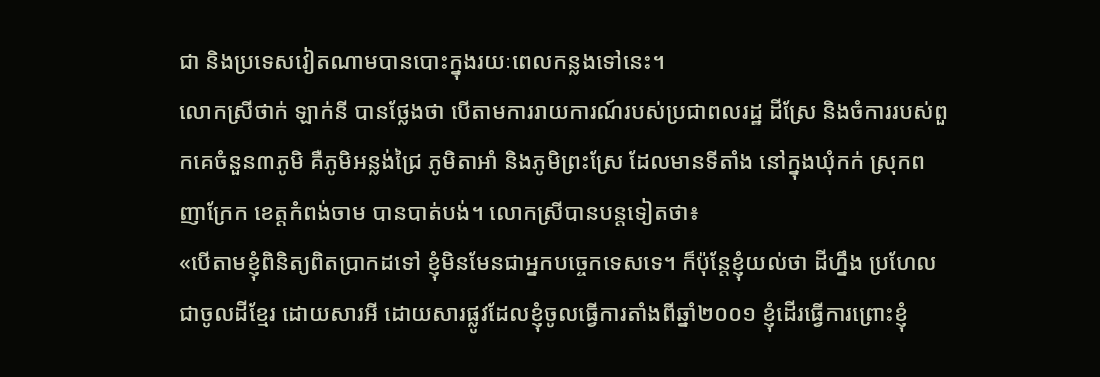ជា និងប្រទេសវៀតណាមបានបោះក្នុងរយៈពេលកន្លងទៅនេះ។
លោកស្រីថាក់ ឡាក់នី បានថ្លែងថា បើតាមការរាយការណ៍របស់ប្រជាពលរដ្ឋ ដីស្រែ និងចំការរបស់ពួកគេចំនួន៣ភូមិ គឺភូមិអន្លង់ជ្រៃ ភូមិតាអាំ និងភូមិព្រះស្រែ ដែលមានទីតាំង នៅក្នុងឃុំកក់ ស្រុកពញាក្រែក ខេត្តកំពង់ចាម បានបាត់បង់។ លោកស្រីបានបន្តទៀតថា៖
«បើតាមខ្ញុំពិនិត្យពិតប្រាកដទៅ ខ្ញុំមិនមែនជាអ្នកបច្ចេកទេសទេ។ ក៏ប៉ុន្តែខ្ញុំយល់ថា ដីហ្នឹង ប្រហែលជាចូលដីខ្មែរ ដោយសារអី ដោយសារផ្លូវដែលខ្ញុំចូលធ្វើការតាំងពីឆ្នាំ២០០១ ខ្ញុំដើរធ្វើការព្រោះខ្ញុំ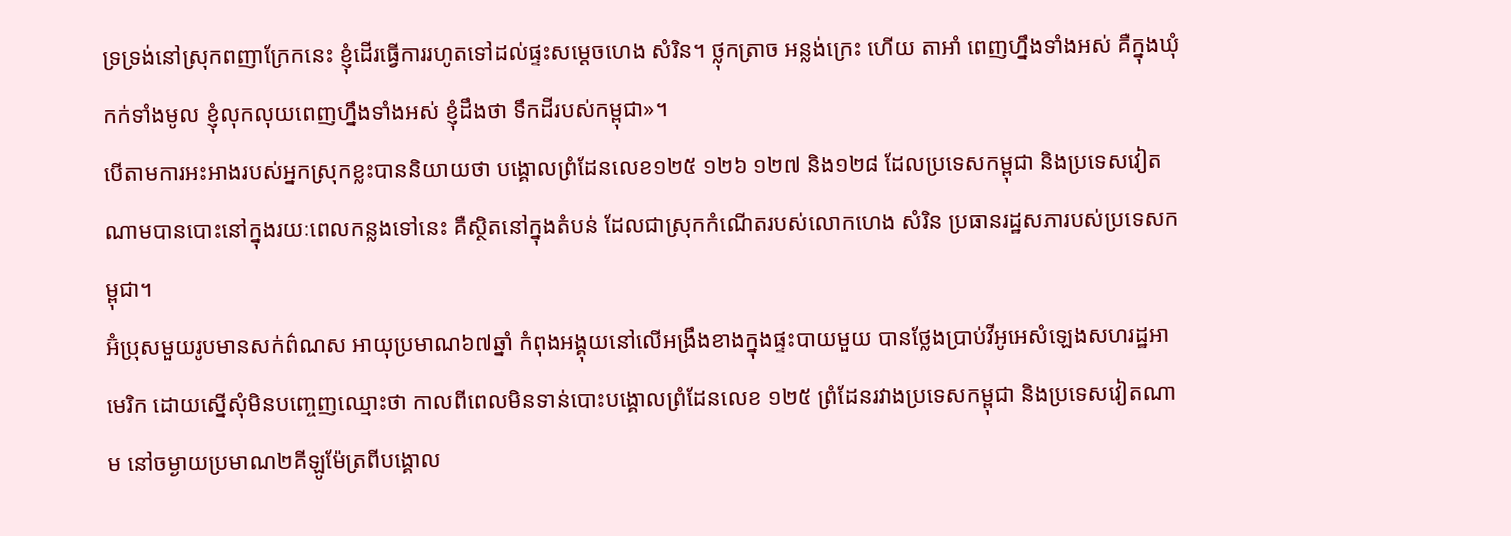ទ្រទ្រង់នៅស្រុកពញាក្រែកនេះ ខ្ញុំដើរធ្វើការរហូតទៅដល់ផ្ទះសម្តេចហេង សំរិន។ ថ្លុកត្រាច អន្លង់ក្រេះ ហើយ តាអាំ ពេញហ្នឹងទាំងអស់ គឺក្នុងឃុំកក់ទាំងមូល ខ្ញុំលុកលុយពេញហ្នឹងទាំងអស់ ខ្ញុំដឹងថា ទឹកដីរបស់កម្ពុជា»។
បើតាមការអះអាងរបស់អ្នកស្រុកខ្លះបាននិយាយថា បង្គោលព្រំដែនលេខ១២៥ ១២៦ ១២៧ និង១២៨ ដែលប្រទេសកម្ពុជា និងប្រទេសវៀតណាមបានបោះនៅក្នុងរយៈពេលកន្លងទៅនេះ គឺស្ថិតនៅក្នុងតំបន់ ដែលជាស្រុកកំណើតរបស់លោកហេង សំរិន ប្រធានរដ្ឋសភារបស់ប្រទេសកម្ពុជា។
អ៊ំប្រុសមួយរូបមានសក់ព៌ណស អាយុប្រមាណ៦៧ឆ្នាំ កំពុងអង្គុយនៅលើអង្រឹងខាងក្នុងផ្ទះបាយមួយ បានថ្លែងប្រាប់វីអូអេសំឡេងសហរដ្ឋអាមេរិក ដោយស្នើសុំមិនបញ្ចេញឈ្មោះថា កាលពីពេលមិនទាន់បោះបង្គោលព្រំដែនលេខ ១២៥ ព្រំដែនរវាងប្រទេសកម្ពុជា និងប្រទេសវៀតណាម នៅចម្ងាយប្រមាណ២គីឡូម៉ែត្រពីបង្គោល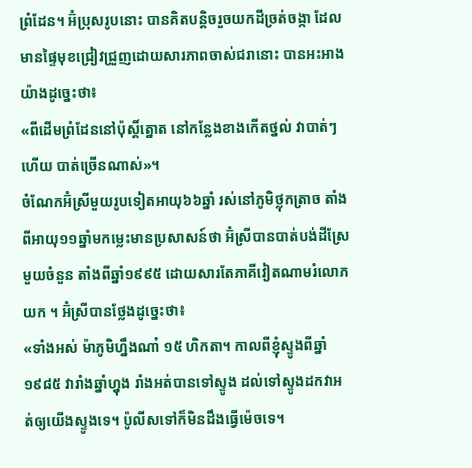ព្រំដែន។ អ៊ំប្រុសរូបនោះ បានគិតបន្តិចរួចយកដីច្រត់ចង្កា ដែលមានផ្ទៃមុខជ្រៀវជ្រួញដោយសារភាពចាស់ជរានោះ បានអះអាងយ៉ាងដូច្នេះថា៖
«ពីដើមព្រំដែននៅប៉ុស្តិ៍ត្នោត នៅកន្លែងខាងកើតថ្នល់ វាបាត់ៗហើយ បាត់ច្រើនណាស់»។
ចំណែកអ៊ំស្រីមួយរូបទៀតអាយុ៦៦ឆ្នាំ រស់នៅភូមិថ្លុកត្រាច តាំងពីអាយុ១១ឆ្នាំមកម្លេះមានប្រសាសន៍ថា អ៊ំស្រីបានបាត់បង់ដីស្រែមួយចំនួន តាំងពីឆ្នាំ១៩៩៥ ដោយសារតែភាគីវៀតណាមរំលោភយក ។ អ៊ំស្រីបានថ្លែងដូច្នេះថា៖
«ទាំងអស់ ម៉ាភូមិហ្នឹងណា៎ ១៥ ហិកតា។ កាលពីខ្ញុំស្ទូងពីឆ្នាំ១៩៨៥ វារាំងឆ្នាំហ្នុង រាំងអត់បានទៅស្ទូង ដល់ទៅស្ទូងដកវាអត់ឲ្យយើងស្ទូងទេ។ ប៉ូលីសទៅក៏មិនដឹងធ្វើម៉េចទេ។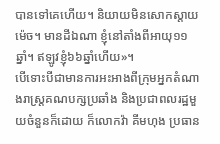បានទៅគេហើយ។ និយាយមិនសោកស្តាយម៉េច។ មានដីឯណា ខ្ញុំនៅតាំងពីអាយុ១១ឆ្នាំ។ ឥឡូវខ្ញុំ៦៦ឆ្នាំហើយ»។
បើទោះបីជាមានការអះអាងពីក្រុមអ្នកតំណាងរាស្រ្តគណបក្សប្រឆាំង និងប្រជាពលរដ្ឋមួយចំនួនក៏ដោយ ក៏លោកវ៉ា គីមហុង ប្រធាន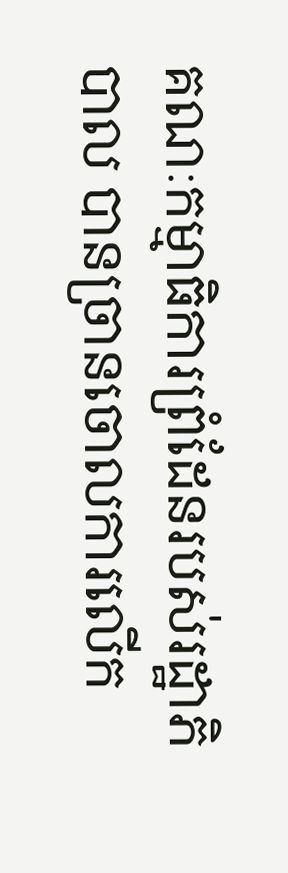គណៈកម្មាធិការព្រំដែនរបស់រដ្ឋាភិបាល បានច្រានចោលការលើក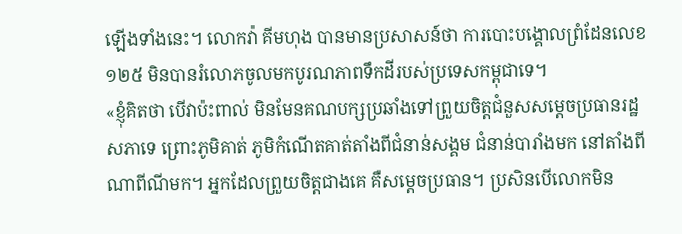ឡើងទាំងនេះ។ លោកវ៉ា គីមហុង បានមានប្រសាសន៍ថា ការបោះបង្គោលព្រំដែនលេខ ១២៥ មិនបានរំលោភចូលមកបូរណភាពទឹកដីរបស់ប្រទេសកម្ពុជាទេ។
«ខ្ញុំគិតថា បើវាប៉ះពាល់ មិនមែនគណបក្សប្រឆាំងទៅព្រួយចិត្តជំនួសសម្តេចប្រធានរដ្ឋសភាទេ ព្រោះភូមិគាត់ ភូមិកំណើតគាត់តាំងពីជំនាន់សង្គម ជំនាន់បារាំងមក នៅតាំងពីណាពីណីមក។ អ្នកដែលព្រួយចិត្តជាងគេ គឺសម្តេចប្រធាន។ ប្រសិនបើលោកមិន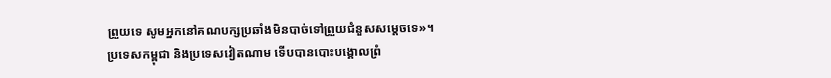ព្រួយទេ សូមអ្នកនៅគណបក្សប្រឆាំងមិនបាច់ទៅព្រួយជំនួសសម្តេចទេ»។
ប្រទេសកម្ពុជា និងប្រទេសវៀតណាម ទើបបានបោះបង្គោលព្រំ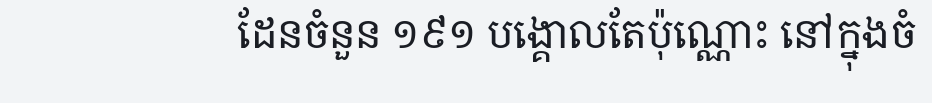ដែនចំនួន ១៩១ បង្គោលតែប៉ុណ្ណោះ នៅក្នុងចំ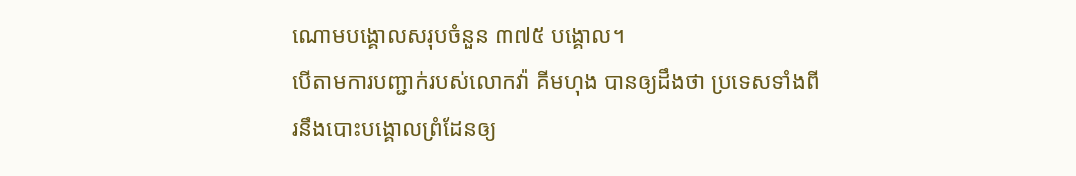ណោមបង្គោលសរុបចំនួន ៣៧៥ បង្គោល។
បើតាមការបញ្ជាក់របស់លោកវ៉ា គីមហុង បានឲ្យដឹងថា ប្រទេសទាំងពីរនឹងបោះបង្គោលព្រំដែនឲ្យ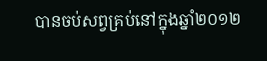បានចប់សព្វគ្រប់នៅក្នុងឆ្នាំ២០១២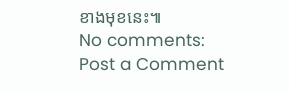ខាងមុខនេះ៕
No comments:
Post a Comment